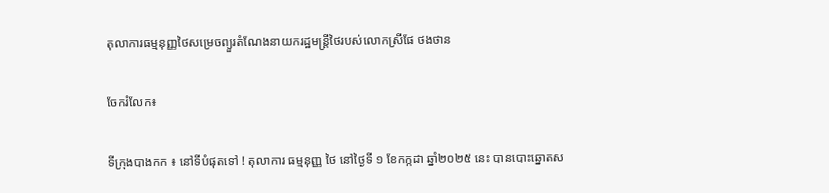តុលាការធម្មនុញ្ញថៃសម្រេចព្យួរតំណែងនាយករដ្ឋមន្ត្រីថៃរបស់លោកស្រីផែ ថងថាន

ចែករំលែក៖

ទីក្រុងបាងកក ៖ នៅទីបំផុតទៅ ! តុលាការ ធម្មនុញ្ញ ថៃ នៅថ្ងៃទី ១ ខែកក្កដា ឆ្នាំ២០២៥ នេះ បានបោះឆ្នោតស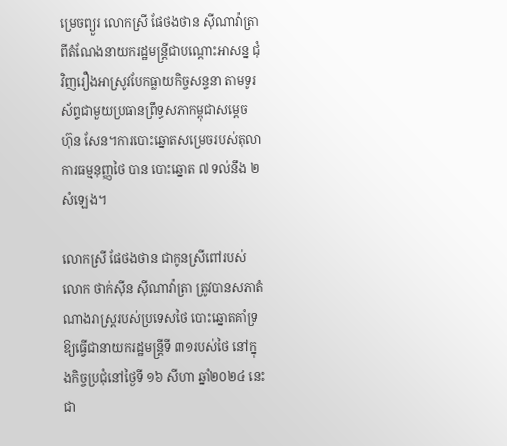ម្រេចព្យួរ លោកស្រី ផែថងថាន ស៊ីណាវ៉ាត្រា ពីតំណែងនាយករដ្ឋមន្ត្រីជាបណ្ដោះអាសន្ន ជុំវិញរឿងអាស្រូវបែកធ្លាយកិច្ចសន្ទនា តាមទូរស័ព្ទជាមួយប្រធានព្រឹទ្ធសភាកម្ពុជាសម្ដេច ហ៊ុន សែន។ការបោះឆ្នោតសម្រេចរបស់តុលាការធម្មនុញ្ញថៃ បាន បោះឆ្នោត ៧ ទល់នឹង ២សំឡេង។

លោកស្រី ផែថងថាន ជាកូនស្រីពៅរបស់លោក ថាក់ស៊ីន ស៊ីណាវ៉ាត្រា ត្រូវបានសភាតំណាងរាស្ត្ររបស់ប្រទេសថៃ បោះឆ្នោតគាំទ្រឱ្យធ្វើជានាយករដ្ឋមន្ត្រីទី ៣១របស់ថៃ នៅក្នុងកិច្ចប្រជុំនៅថ្ងៃទី ១៦ សីហា ឆ្នាំ២០២៤ នេះ ជា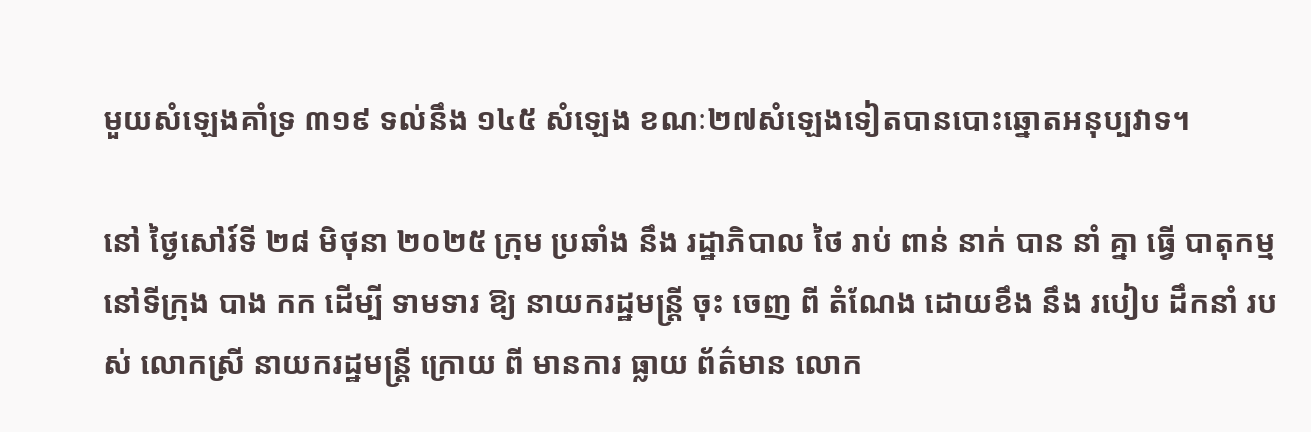មួយសំឡេងគាំទ្រ ៣១៩ ទល់នឹង ១៤៥ សំឡេង ខណៈ២៧សំឡេងទៀតបានបោះឆ្នោតអនុប្បវាទ។

នៅ ថ្ងៃសៅរ៍ទី ២៨ មិថុនា ២០២៥ ក្រុម ប្រឆាំង នឹង រដ្ឋាភិបាល ថៃ រាប់ ពាន់ នាក់ បាន នាំ គ្នា ធ្វើ បាតុកម្ម នៅទីក្រុង បាង កក ដើម្បី ទាមទារ ឱ្យ នាយករដ្ឋមន្ត្រី ចុះ ចេញ ពី តំណែង ដោយខឹង នឹង របៀប ដឹកនាំ របស់ លោកស្រី នាយករដ្ឋមន្ត្រី ក្រោយ ពី មានការ ធ្លាយ ព័ត៌មាន លោក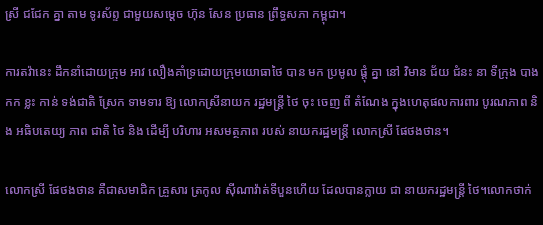ស្រី ជជែក គ្នា តាម ទូរស័ព្ទ ជាមួយសម្តេច ហ៊ុន សែន ប្រធាន ព្រឹទ្ធសភា កម្ពុជា។

ការតវ៉ានេះ ដឹកនាំដោយក្រុម អាវ លឿងគាំទ្រដោយក្រុមយោធាថៃ បាន មក ប្រមូល ផ្តុំ គ្នា នៅ វិមាន ជ័យ ជំនះ នា ទីក្រុង បាងកក ខ្លះ កាន់ ទង់ជាតិ ស្រែក ទាមទារ ឱ្យ លោកស្រីនាយក រដ្ឋមន្ត្រី ថៃ ចុះ ចេញ ពី តំណែង ក្នុងហេតុផលការពារ បូរណភាព និង អធិបតេយ្យ ភាព ជាតិ ថៃ និង ដើម្បី បរិហារ អសមត្ថភាព របស់ នាយករដ្ឋមន្ត្រី លោកស្រី ផែថងថាន។

លោកស្រី ផែថងថាន គឺជាសមាជិក គ្រួសារ ត្រកូល ស៊ីណាវ៉ាត់ទីបួនហើយ ដែលបានក្លាយ ជា នាយករដ្ឋមន្ត្រី ថៃ។លោកថាក់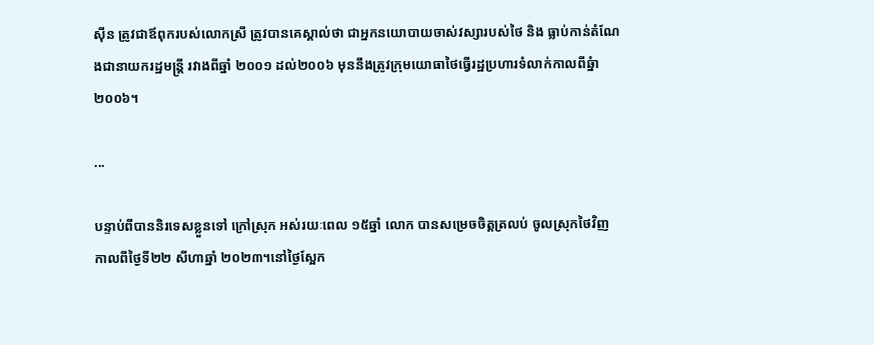ស៊ីន ត្រូវជាឪពុករបស់លោកស្រី ត្រូវបានគេស្គាល់ថា ជាអ្នកនយោបាយចាស់វស្សារបស់ថៃ និង ធ្លាប់កាន់តំណែងជានាយករដ្ឋមន្ត្រី រវាងពីឆ្នាំ ២០០១ ដល់២០០៦ មុននឹងត្រូវក្រុមយោធាថៃធ្វើរដ្ឋប្រហារទំលាក់កាលពីឆ្នំា២០០៦។

...

បន្ទាប់ពីបាននិរទេសខ្លួនទៅ ក្រៅស្រុក អស់រយៈពេល ១៥ឆ្នាំ លោក បានសម្រេចចិត្តត្រលប់ ចូលស្រុកថៃវិញ កាលពីថ្ងៃទី២២ សីហាឆ្នាំ ២០២៣។នៅថ្ងៃស្អែក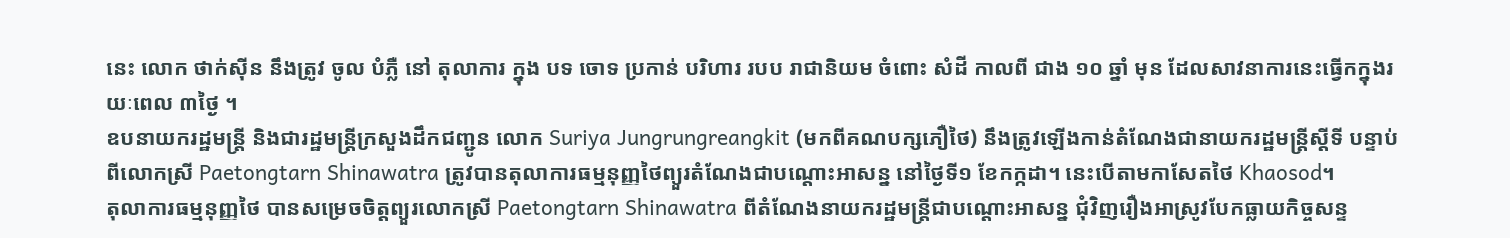នេះ លោក ថាក់ស៊ីន នឹងត្រូវ ចូល បំភ្លឺ នៅ តុលាការ ក្នុង បទ ចោទ ប្រកាន់ បរិហារ របប រាជានិយម ចំពោះ សំដី កាលពី ជាង ១០ ឆ្នាំ មុន ដែលសាវនាការនេះធ្វើកក្នុងរយៈពេល ៣ថ្ងៃ ។
ឧបនាយករដ្ឋមន្ត្រី និងជារដ្ឋមន្ត្រីក្រសួងដឹកជញ្ជូន លោក Suriya Jungrungreangkit (មកពីគណបក្សភឿថៃ) នឹងត្រូវឡើងកាន់តំណែងជានាយករដ្ឋមន្ត្រីស្ដីទី បន្ទាប់ពីលោកស្រី Paetongtarn Shinawatra ត្រូវបានតុលាការធម្មនុញ្ញថៃព្យួរតំណែងជាបណ្ដោះអាសន្ន នៅថ្ងៃទី១ ខែកក្កដា។ នេះបើតាមកាសែតថៃ Khaosod។
តុលាការធម្មនុញ្ញថៃ បានសម្រេចចិត្តព្យួរលោកស្រី Paetongtarn Shinawatra ពីតំណែងនាយករដ្ឋមន្ត្រីជាបណ្ដោះអាសន្ន ជុំវិញរឿងអាស្រូវបែកធ្លាយកិច្ចសន្ទ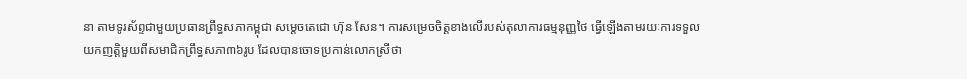នា តាមទូរស័ព្ទជាមួយប្រធានព្រឹទ្ធសភាកម្ពុជា សម្ដេចតេជោ ហ៊ុន សែន។ ការសម្រេចចិត្តខាងលើរបស់តុលាការធម្មនុញ្ញថៃ ធ្វើឡើងតាមរយៈការទទួលយកញត្តិមួយពីសមាជិកព្រឹទ្ធសភា៣៦រូប ដែលបានចោទប្រកាន់លោកស្រីថា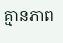គ្មានភាព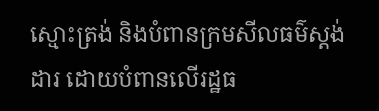ស្មោះត្រង់ និងបំពានក្រមសីលធម៌ស្ដង់ដារ ដោយបំពានលើរដ្ឋធ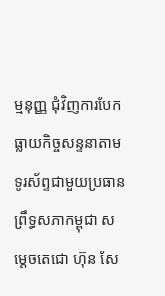ម្មនុញ្ញ ជុំវិញការបែកធ្លាយកិច្ចសន្ទនាតាមទូរស័ព្ទជាមួយប្រធានព្រឹទ្ធសភាកម្ពុជា សម្ដេចតេជោ ហ៊ុន សែ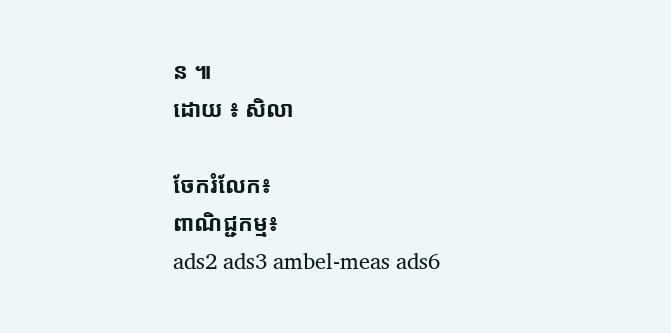ន ៕
ដោយ ៖ សិលា

ចែករំលែក៖
ពាណិជ្ជកម្ម៖
ads2 ads3 ambel-meas ads6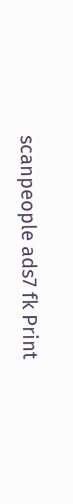scanpeople ads7 fk Print